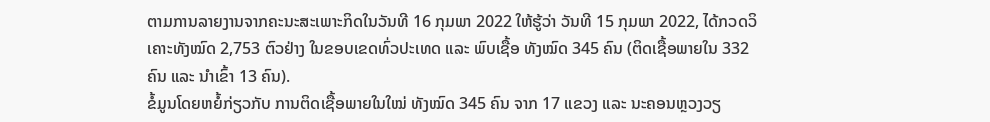ຕາມການລາຍງານຈາກຄະນະສະເພາະກິດໃນວັນທີ 16 ກຸມພາ 2022 ໃຫ້ຮູ້ວ່າ ວັນທີ 15 ກຸມພາ 2022, ໄດ້ກວດວິເຄາະທັງໝົດ 2,753 ຕົວຢ່າງ ໃນຂອບເຂດທົ່ວປະເທດ ແລະ ພົບເຊື້ອ ທັງໝົດ 345 ຄົນ (ຕິດເຊື້ອພາຍໃນ 332 ຄົນ ແລະ ນໍາເຂົ້າ 13 ຄົນ).
ຂໍ້ມູນໂດຍຫຍໍ້ກ່ຽວກັບ ການຕິດເຊື້ອພາຍໃນໃໝ່ ທັງໝົດ 345 ຄົນ ຈາກ 17 ແຂວງ ແລະ ນະຄອນຫຼວງວຽ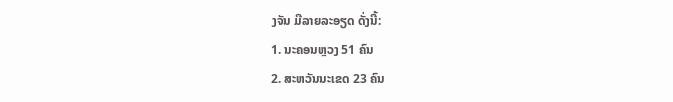ງຈັນ ມີລາຍລະອຽດ ດັ່ງນີ້:
1. ນະຄອນຫຼວງ 51 ຄົນ
2. ສະຫວັນນະເຂດ 23 ຄົນ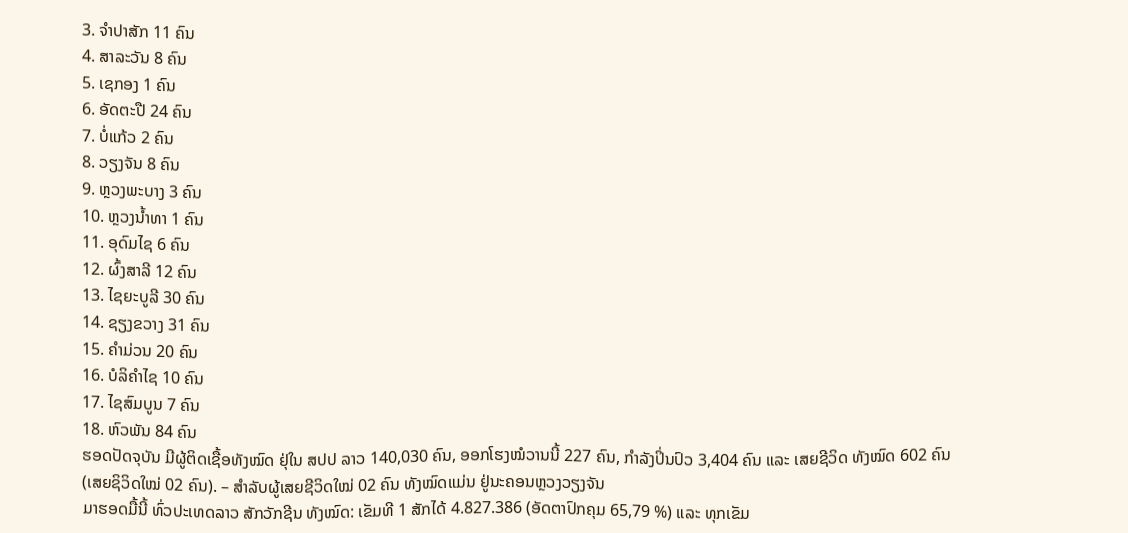3. ຈຳປາສັກ 11 ຄົນ
4. ສາລະວັນ 8 ຄົນ
5. ເຊກອງ 1 ຄົນ
6. ອັດຕະປື 24 ຄົນ
7. ບໍ່ແກ້ວ 2 ຄົນ
8. ວຽງຈັນ 8 ຄົນ
9. ຫຼວງພະບາງ 3 ຄົນ
10. ຫຼວງນ້ຳທາ 1 ຄົນ
11. ອຸດົມໄຊ 6 ຄົນ
12. ຜົ້ງສາລີ 12 ຄົນ
13. ໄຊຍະບູລີ 30 ຄົນ
14. ຊຽງຂວາງ 31 ຄົນ
15. ຄຳມ່ວນ 20 ຄົນ
16. ບໍລິຄຳໄຊ 10 ຄົນ
17. ໄຊສົມບູນ 7 ຄົນ
18. ຫົວພັນ 84 ຄົນ
ຮອດປັດຈຸບັນ ມີຜູ້ຕິດເຊື້ອທັງໝົດ ຢຸ່ໃນ ສປປ ລາວ 140,030 ຄົນ, ອອກໂຮງໝໍວານນີ້ 227 ຄົນ, ກຳລັງປິ່ນປົວ 3,404 ຄົນ ແລະ ເສຍຊີວິດ ທັງໝົດ 602 ຄົນ (ເສຍຊິວິດໃໝ່ 02 ຄົນ). – ສຳລັບຜູ້ເສຍຊີວິດໃໝ່ 02 ຄົນ ທັງໝົດແມ່ນ ຢູ່ນະຄອນຫຼວງວຽງຈັນ
ມາຮອດມື້ນີ້ ທົ່ວປະເທດລາວ ສັກວັກຊີນ ທັງໝົດ: ເຂັມທີ 1 ສັກໄດ້ 4.827.386 (ອັດຕາປົກຄຸມ 65,79 %) ແລະ ທຸກເຂັມ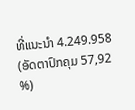ທີ່ແນະນໍາ 4.249.958 (ອັດຕາປົກຄຸມ 57,92 %)